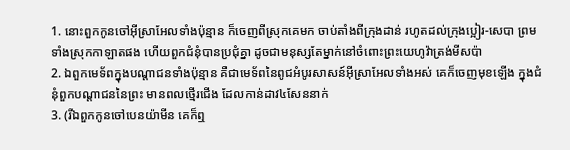1. នោះពួកកូនចៅអ៊ីស្រាអែលទាំងប៉ុន្មាន ក៏ចេញពីស្រុកគេមក ចាប់តាំងពីក្រុងដាន់ រហូតដល់ក្រុងប្អៀរ-សេបា ព្រមទាំងស្រុកកាឡាតផង ហើយពួកជំនុំបានប្រជុំគ្នា ដូចជាមនុស្សតែម្នាក់នៅចំពោះព្រះយេហូវ៉ាត្រង់មីសប៉ា
2. ឯពួកមេទ័ពក្នុងបណ្តាជនទាំងប៉ុន្មាន គឺជាមេទ័ពនៃពូជអំបូរសាសន៍អ៊ីស្រាអែលទាំងអស់ គេក៏ចេញមុខឡើង ក្នុងជំនុំពួកបណ្តាជននៃព្រះ មានពលថ្មើរជើង ដែលកាន់ដាវ៤សែននាក់
3. (រីឯពួកកូនចៅបេនយ៉ាមីន គេក៏ឮ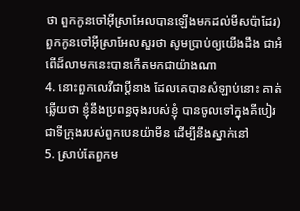ថា ពួកកូនចៅអ៊ីស្រាអែលបានឡើងមកដល់មីសប៉ាដែរ) ពួកកូនចៅអ៊ីស្រាអែលសួរថា សូមប្រាប់ឲ្យយើងដឹង ជាអំពើដ៏លាមកនេះបានកើតមកជាយ៉ាងណា
4. នោះពួកលេវីជាប្ដីនាង ដែលគេបានសំឡាប់នោះ គាត់ឆ្លើយថា ខ្ញុំនឹងប្រពន្ធចុងរបស់ខ្ញុំ បានចូលទៅក្នុងគីបៀរ ជាទីក្រុងរបស់ពួកបេនយ៉ាមីន ដើម្បីនឹងស្នាក់នៅ
5. ស្រាប់តែពួកម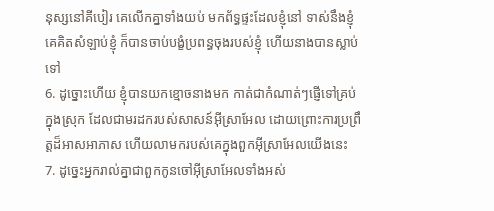នុស្សនៅគីបៀរ គេលើកគ្នាទាំងយប់ មកព័ទ្ធផ្ទះដែលខ្ញុំនៅ ទាស់នឹងខ្ញុំ គេគិតសំឡាប់ខ្ញុំ ក៏បានចាប់បង្ខំប្រពន្ធចុងរបស់ខ្ញុំ ហើយនាងបានស្លាប់ទៅ
6. ដូច្នោះហើយ ខ្ញុំបានយកខ្មោចនាងមក កាត់ជាកំណាត់ៗផ្ញើទៅគ្រប់ក្នុងស្រុក ដែលជាមរដករបស់សាសន៍អ៊ីស្រាអែល ដោយព្រោះការប្រព្រឹត្តដ៏អាសអាភាស ហើយលាមករបស់គេក្នុងពួកអ៊ីស្រាអែលយើងនេះ
7. ដូច្នេះអ្នករាល់គ្នាជាពួកកូនចៅអ៊ីស្រាអែលទាំងអស់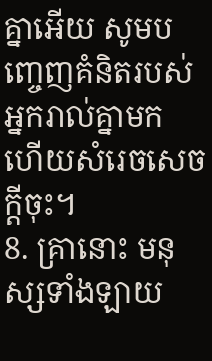គ្នាអើយ សូមបញ្ចេញគំនិតរបស់អ្នករាល់គ្នាមក ហើយសំរេចសេចក្ដីចុះ។
8. គ្រានោះ មនុស្សទាំងឡាយ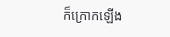ក៏ក្រោកឡើង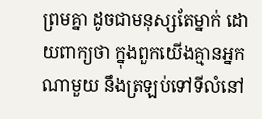ព្រមគ្នា ដូចជាមនុស្សតែម្នាក់ ដោយពាក្យថា ក្នុងពួកយើងគ្មានអ្នកណាមួយ នឹងត្រឡប់ទៅទីលំនៅ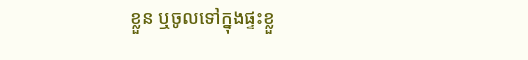ខ្លួន ឬចូលទៅក្នុងផ្ទះខ្លួ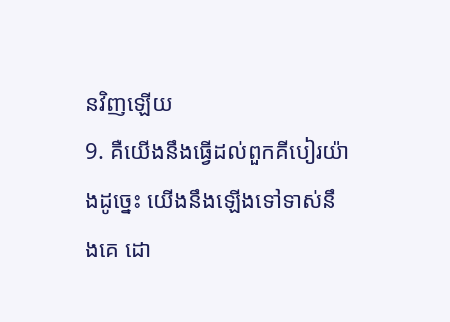នវិញឡើយ
9. គឺយើងនឹងធ្វើដល់ពួកគីបៀរយ៉ាងដូច្នេះ យើងនឹងឡើងទៅទាស់នឹងគេ ដោ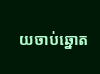យចាប់ឆ្នោត